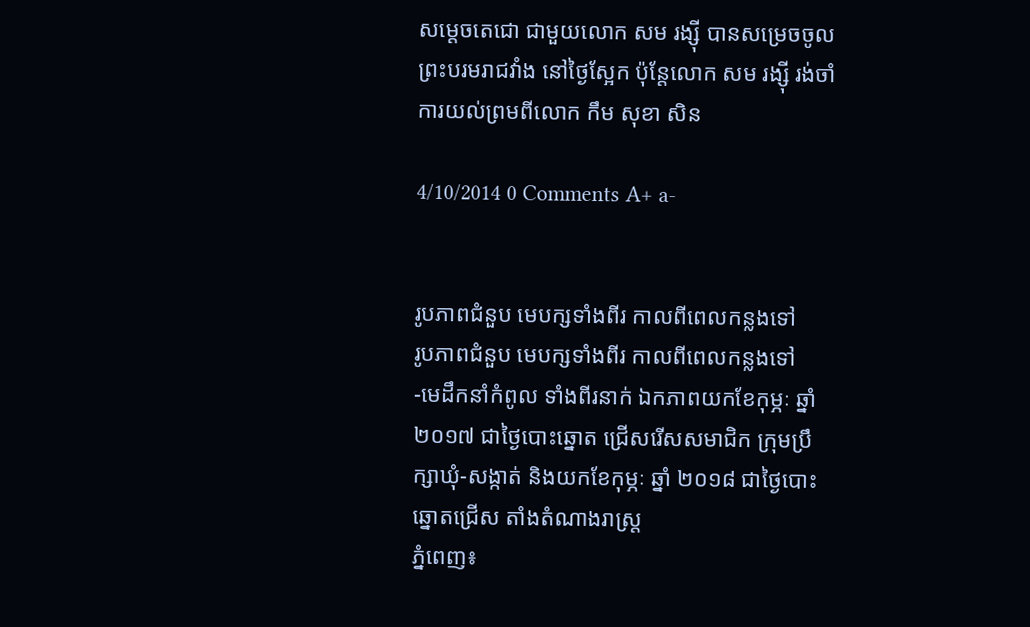សម្តេចតេជោ ជាមួយលោក សម រង្ស៊ី បានសម្រេចចូលព្រះបរមរាជវាំង នៅថ្ងៃស្អែក ប៉ុន្តែលោក សម រង្ស៊ី រង់ចាំការយល់ព្រមពីលោក កឹម សុខា សិន

4/10/2014 0 Comments A+ a-


រូបភាពជំនួប មេបក្សទាំងពីរ កាលពីពេលកន្លងទៅ
រូបភាពជំនួប មេបក្សទាំងពីរ កាលពីពេលកន្លងទៅ
-មេដឹកនាំកំពូល ទាំងពីរនាក់ ឯកភាពយកខែកុម្ភៈ ឆ្នាំ ២០១៧ ជាថ្ងៃបោះឆ្នោត ជ្រើសរើសសមាជិក ក្រុមប្រឹក្សាឃុំ-សង្កាត់ និងយកខែកុម្ភៈ ឆ្នាំ ២០១៨ ជាថ្ងៃបោះឆ្នោតជ្រើស តាំងតំណាងរាស្ត្រ
ភ្នំពេញ៖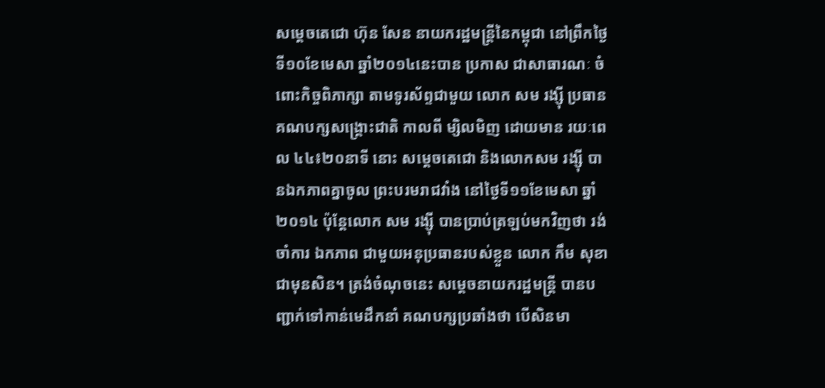សម្ដេចតេជោ ហ៊ុន សែន នាយករដ្ឋមន្ត្រីនៃកម្ពុជា នៅព្រឹកថ្ងៃទី១០ខែមេសា ឆ្នាំ២០១៤នេះបាន ប្រកាស ជាសាធារណៈ ចំពោះកិច្ចពិភាក្សា តាមទូរស័ព្ទជាមួយ លោក សម រង្ស៊ី ប្រធានគណបក្សសង្គ្រោះជាតិ កាលពី ម្សិលមិញ ដោយមាន រយៈពេល ៤៤៖២០នាទី នោះ សម្ដេចតេជោ និងលោកសម រង្ស៊ី បានឯកភាពគ្នាចូល ព្រះបរមរាជវាំង នៅថ្ងៃទី១១ខែមេសា ឆ្នាំ ២០១៤ ប៉ុន្តែលោក សម រង្ស៊ី បានប្រាប់ត្រឡប់មកវិញថា រង់ចាំការ ឯកភាព ជាមួយអនុប្រធានរបស់ខ្លួន លោក កឹម សុខា ជាមុនសិន។ ត្រង់ចំណុចនេះ សម្ដេចនាយករដ្ឋមន្ត្រី បានបញ្ជាក់ទៅកាន់មេដឹកនាំ គណបក្សប្រឆាំងថា បើសិនមា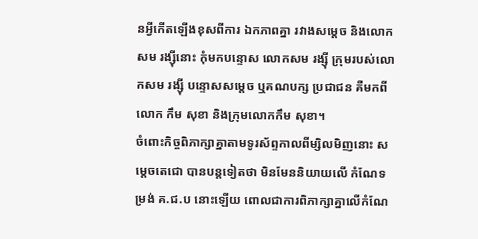នអ្វីកើតឡើងខុសពីការ ឯកភាពគ្នា រវាងសម្ដេច និងលោកសម រង្ស៊ីនោះ កុំមកបន្ទោស លោកសម រង្ស៊ី ក្រុមរបស់លោកសម រង្ស៊ី បន្ទោសសម្ដេច ឬគណបក្ស ប្រជាជន គឺមកពីលោក កឹម សុខា និងក្រុមលោកកឹម សុខា។
ចំពោះកិច្ចពិភាក្សាគ្នាតាមទូរស័ព្ទកាលពីម្សិលមិញនោះ សម្ដេចតេជោ បានបន្តទៀតថា មិនមែននិយាយលើ កំណែទម្រង់ គ.ជ.ប នោះឡើយ ពោលជាការពិភាក្សាគ្នាលើកំណែ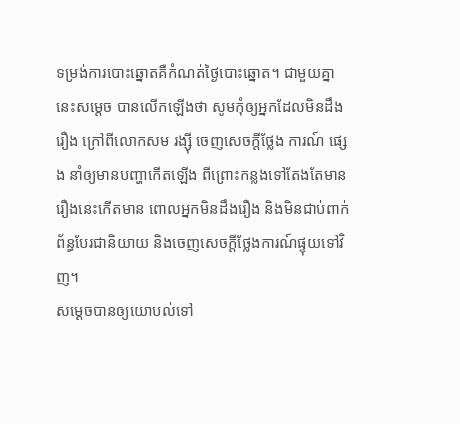ទម្រង់ការបោះឆ្នោតគឺកំណត់ថ្ងៃបោះឆ្នោត។ ជាមួយគ្នានេះសម្ដេច បានលើកឡើងថា សូមកុំឲ្យអ្នកដែលមិនដឹងរឿង ក្រៅពីលោកសម រង្ស៊ី ចេញសេចក្ដីថ្លែង ការណ៍ ផ្សេង នាំឲ្យមានបញ្ហាកើតឡើង ពីព្រោះកន្លងទៅតែងតែមានរឿងនេះកើតមាន ពោលអ្នកមិនដឹងរឿង និងមិនជាប់ពាក់ព័ន្ធបែរជានិយាយ និងចេញសេចក្ដីថ្លែងការណ៍ផ្ទុយទៅវិញ។
សម្ដេចបានឲ្យយោបល់ទៅ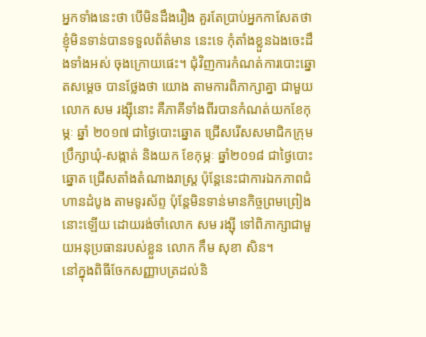អ្នកទាំងនេះថា បើមិនដឹងរឿង គួរតែប្រាប់អ្នកកាសែតថា ខ្ញុំមិនទាន់បានទទួលព័ត៌មាន នេះទេ កុំតាំងខ្លួនឯងចេះដឹងទាំងអស់ ចុងក្រោយផេះ។ ជុំវិញការកំណត់ការបោះឆ្នោតសម្ដេច បានថ្លែងថា យោង តាមការពិភាក្សាគ្នា ជាមួយលោក សម រង្ស៊ីនោះ គឺភាគីទាំងពីរបានកំណត់យកខែកុម្ភៈ ឆ្នាំ ២០១៧ ជាថ្ងៃបោះឆ្នោត ជ្រើសរើសសមាជិកក្រុមប្រឹក្សាឃុំ-សង្កាត់ និងយក ខែកុម្ភៈ ឆ្នាំ២០១៨ ជាថ្ងៃបោះឆ្នោត ជ្រើសតាំងតំណាងរាស្ត្រ ប៉ុន្តែនេះជាការឯកភាពជំហានដំបូង តាមទូរស័ព្ទ ប៉ុន្តែមិនទាន់មានកិច្ចព្រមព្រៀង នោះឡើយ ដោយរង់ចាំលោក សម រង្ស៊ី ទៅពិភាក្សាជាមួយអនុប្រធានរបស់ខ្លួន លោក កឹម សុខា សិន។
នៅក្នុងពិធីចែកសញ្ញាបត្រដល់និ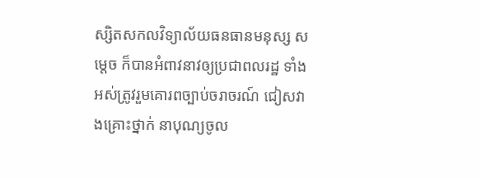ស្សិតសកលវិទ្យាល័យធនធានមនុស្ស សម្ដេច ក៏បានអំពាវនាវឲ្យប្រជាពលរដ្ឋ ទាំងអស់ត្រូវរួមគោរពច្បាប់ចរាចរណ៍ ជៀសវាងគ្រោះថ្នាក់ នាបុណ្យចូល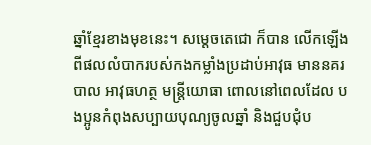ឆ្នាំខ្មែរខាងមុខនេះ។ សម្ដេចតេជោ ក៏បាន លើកឡើងពីផលលំបាករបស់កងកម្លាំងប្រដាប់អាវុធ មាននគរបាល អាវុធហត្ថ មន្ត្រីយោធា ពោលនៅពេលដែល បងប្អូនកំពុងសប្បាយបុណ្យចូលឆ្នាំ និងជួបជុំប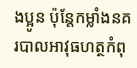ងប្អូន ប៉ុន្តែកម្លាំងនគរបាលអាវុធហត្ថកំពុ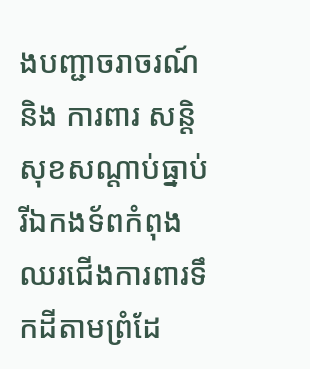ងបញ្ជាចរាចរណ៍និង ការពារ សន្តិសុខសណ្ដាប់ធ្នាប់ រីឯកងទ័ពកំពុងឈរជើងការពារទឹកដីតាមព្រំដែ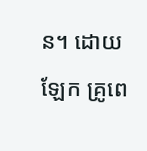ន។ ដោយឡែក គ្រូពេ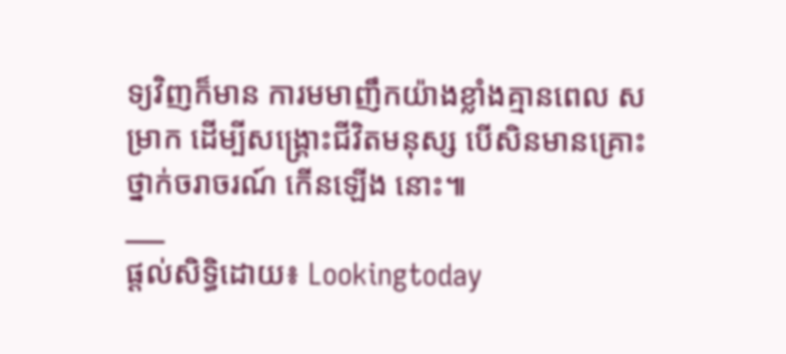ទ្យវិញក៏មាន ការមមាញឹកយ៉ាងខ្លាំងគ្មានពេល សម្រាក ដើម្បីសង្គ្រោះជីវិតមនុស្ស បើសិនមានគ្រោះថ្នាក់ចរាចរណ៍ កើនឡើង នោះ៕
___
ផ្តល់សិទ្ធិដោយ៖ Lookingtoday